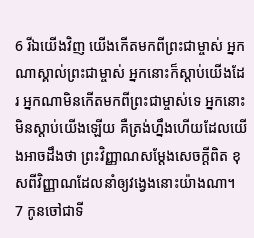6 រីឯយើងវិញ យើងកើតមកពីព្រះជាម្ចាស់ អ្នកណាស្គាល់ព្រះជាម្ចាស់ អ្នកនោះក៏ស្ដាប់យើងដែរ អ្នកណាមិនកើតមកពីព្រះជាម្ចាស់ទេ អ្នកនោះមិនស្ដាប់យើងឡើយ គឺត្រង់ហ្នឹងហើយដែលយើងអាចដឹងថា ព្រះវិញ្ញាណសម្តែងសេចក្ដីពិត ខុសពីវិញ្ញាណដែលនាំឲ្យវង្វេងនោះយ៉ាងណា។
7 កូនចៅជាទី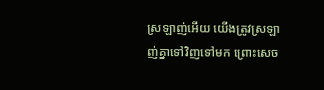ស្រឡាញ់អើយ យើងត្រូវស្រឡាញ់គ្នាទៅវិញទៅមក ព្រោះសេច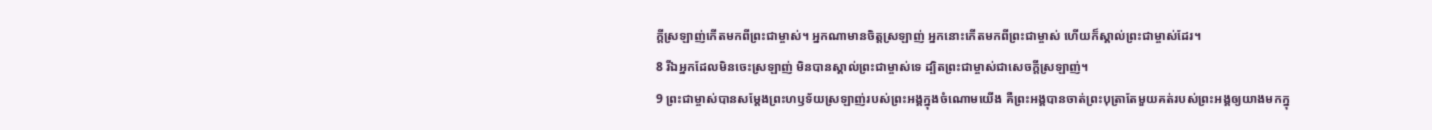ក្ដីស្រឡាញ់កើតមកពីព្រះជាម្ចាស់។ អ្នកណាមានចិត្តស្រឡាញ់ អ្នកនោះកើតមកពីព្រះជាម្ចាស់ ហើយក៏ស្គាល់ព្រះជាម្ចាស់ដែរ។
8 រីឯអ្នកដែលមិនចេះស្រឡាញ់ មិនបានស្គាល់ព្រះជាម្ចាស់ទេ ដ្បិតព្រះជាម្ចាស់ជាសេចក្ដីស្រឡាញ់។
9 ព្រះជាម្ចាស់បានសម្តែងព្រះហឫទ័យស្រឡាញ់របស់ព្រះអង្គក្នុងចំណោមយើង គឺព្រះអង្គបានចាត់ព្រះបុត្រាតែមួយគត់របស់ព្រះអង្គឲ្យយាងមកក្នុ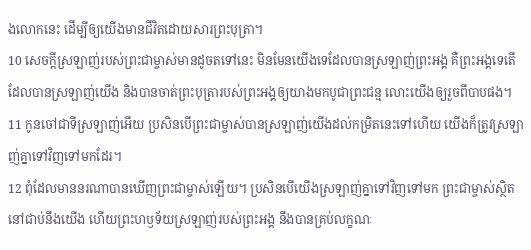ងលោកនេះ ដើម្បីឲ្យយើងមានជីវិតដោយសារព្រះបុត្រា។
10 សេចក្ដីស្រឡាញ់របស់ព្រះជាម្ចាស់មានដូចតទៅនេះ មិនមែនយើងទេដែលបានស្រឡាញ់ព្រះអង្គ គឺព្រះអង្គទេតើដែលបានស្រឡាញ់យើង និងបានចាត់ព្រះបុត្រារបស់ព្រះអង្គឲ្យយាងមកបូជាព្រះជន្ម លោះយើងឲ្យរួចពីបាបផង។
11 កូនចៅជាទីស្រឡាញ់អើយ ប្រសិនបើព្រះជាម្ចាស់បានស្រឡាញ់យើងដល់កម្រិតនេះទៅហើយ យើងក៏ត្រូវស្រឡាញ់គ្នាទៅវិញទៅមកដែរ។
12 ពុំដែលមាននរណាបានឃើញព្រះជាម្ចាស់ឡើយ។ ប្រសិនបើយើងស្រឡាញ់គ្នាទៅវិញទៅមក ព្រះជាម្ចាស់ស្ថិតនៅជាប់នឹងយើង ហើយព្រះហឫទ័យស្រឡាញ់របស់ព្រះអង្គ នឹងបានគ្រប់លក្ខណៈ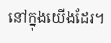នៅក្នុងយើងដែរ។